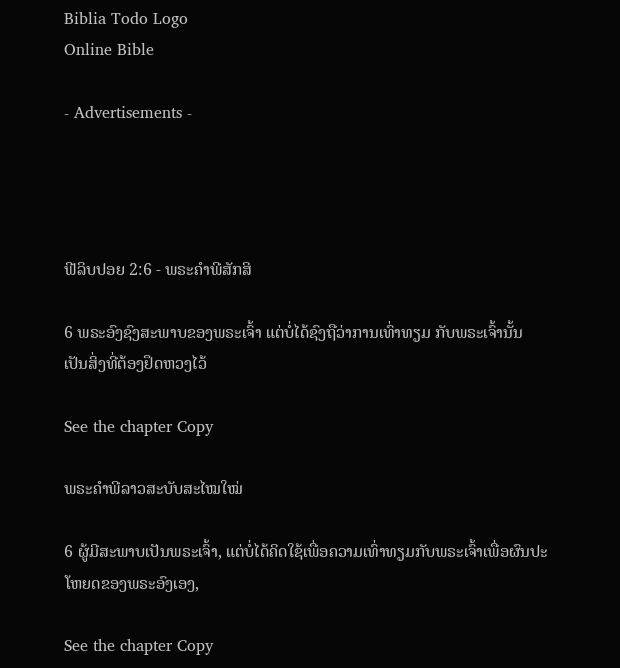Biblia Todo Logo
Online Bible

- Advertisements -




ຟີລິບປອຍ 2:6 - ພຣະຄຳພີສັກສິ

6 ພຣະອົງຊົງສະພາບຂອງພຣະເຈົ້າ ແຕ່ບໍ່ໄດ້ຊົງຖືວ່າການເທົ່າທຽມ ກັບພຣະເຈົ້ານັ້ນ ເປັນສິ່ງທີ່ຕ້ອງຢຶດຫວງໄວ້

See the chapter Copy

ພຣະຄຳພີລາວສະບັບສະໄໝໃໝ່

6 ຜູ້ມີສະພາບເປັນພຣະເຈົ້າ, ແຕ່ບໍ່ໄດ້ຄິດໃຊ້ເພື່ອຄວາມເທົ່າທຽມກັບພຣະເຈົ້າເພື່ອຜົນປະໂຫຍດຂອງພຣະອົງເອງ,

See the chapter Copy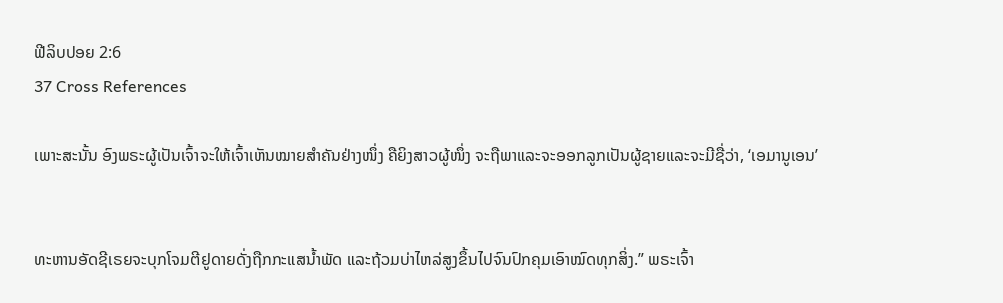ຟີລິບປອຍ 2:6
37 Cross References

ເພາະສະນັ້ນ ອົງພຣະຜູ້ເປັນເຈົ້າຈະໃຫ້ເຈົ້າເຫັນໝາຍສຳຄັນຢ່າງໜຶ່ງ ຄືຍິງສາວຜູ້ໜຶ່ງ ຈະຖືພາແລະຈະອອກລູກເປັນຜູ້ຊາຍແລະຈະມີຊື່ວ່າ, ‘ເອມານູເອນ’


ທະຫານອັດຊີເຣຍຈະບຸກໂຈມຕີຢູດາຍດັ່ງຖືກກະແສນໍ້າພັດ ແລະຖ້ວມບ່າໄຫລ່ສູງຂຶ້ນໄປຈົນປົກຄຸມເອົາໝົດທຸກສິ່ງ.” ພຣະເຈົ້າ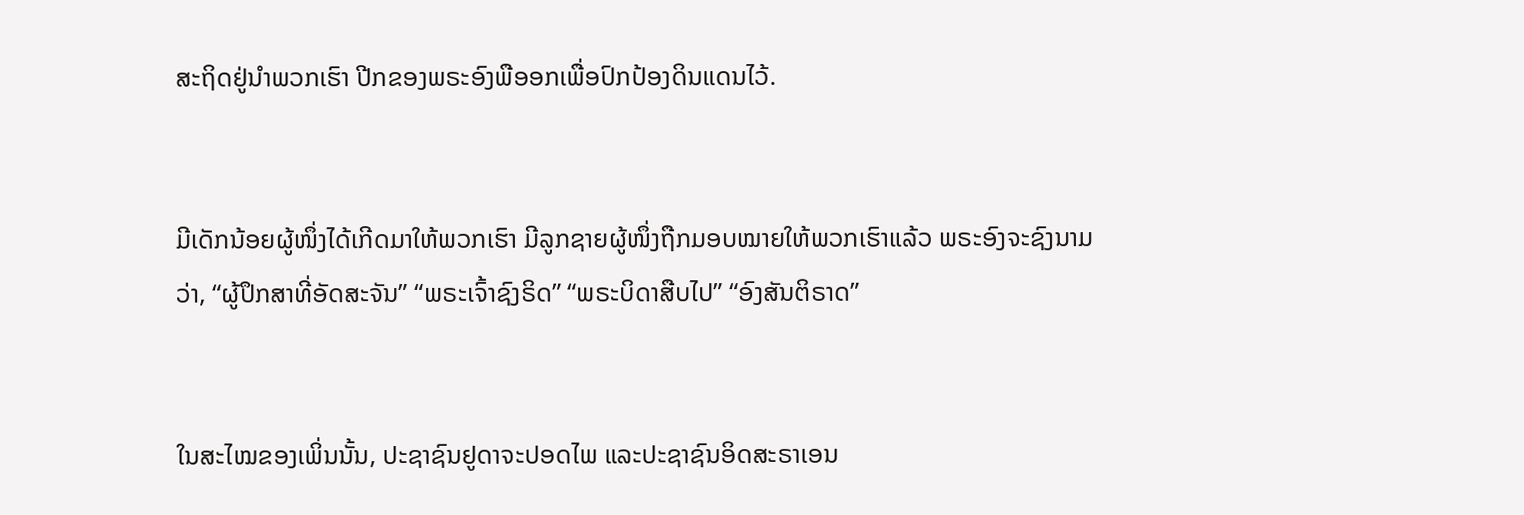ສະຖິດຢູ່ນຳພວກເຮົາ ປີກຂອງພຣະອົງພືອອກເພື່ອປົກປ້ອງດິນແດນໄວ້.


ມີເດັກນ້ອຍຜູ້ໜຶ່ງໄດ້ເກີດມາໃຫ້ພວກເຮົາ ມີລູກຊາຍຜູ້ໜຶ່ງຖືກມອບໝາຍໃຫ້ພວກເຮົາແລ້ວ ພຣະອົງຈະຊົງນາມວ່າ, “ຜູ້ປຶກສາທີ່ອັດສະຈັນ” “ພຣະເຈົ້າຊົງຣິດ” “ພຣະບິດາສືບໄປ” “ອົງສັນຕິຣາດ”


ໃນສະໄໝຂອງເພິ່ນນັ້ນ, ປະຊາຊົນຢູດາຈະປອດໄພ ແລະປະຊາຊົນອິດສະຣາເອນ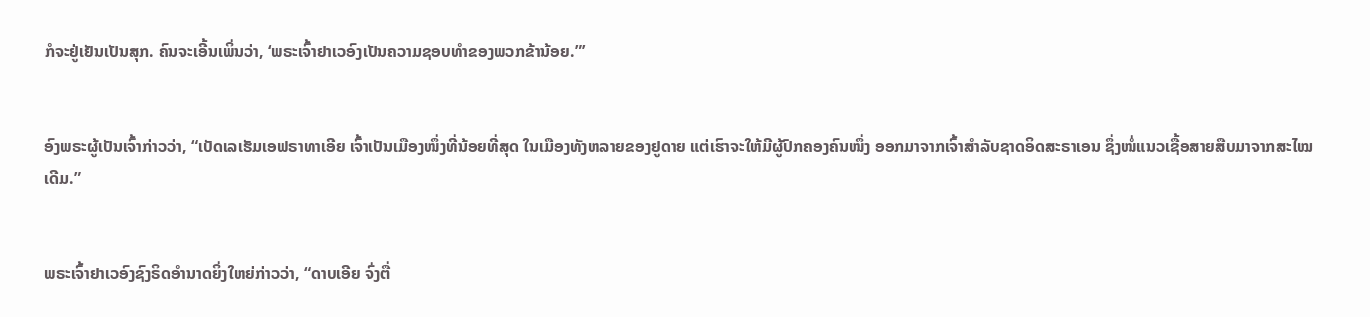ກໍຈະຢູ່ເຢັນເປັນສຸກ. ຄົນຈະເອີ້ນເພິ່ນວ່າ, ‘ພຣະເຈົ້າຢາເວອົງເປັນຄວາມຊອບທຳຂອງພວກຂ້ານ້ອຍ.”’


ອົງພຣະຜູ້ເປັນເຈົ້າກ່າວວ່າ, “ເບັດເລເຮັມເອຟຣາທາເອີຍ ເຈົ້າເປັນເມືອງໜຶ່ງທີ່ນ້ອຍທີ່ສຸດ ໃນເມືອງທັງຫລາຍຂອງຢູດາຍ ແຕ່ເຮົາຈະໃຫ້ມີຜູ້ປົກຄອງຄົນໜຶ່ງ ອອກມາຈາກເຈົ້າສຳລັບຊາດອິດສະຣາເອນ ຊຶ່ງໜໍ່ແນວເຊື້ອສາຍສືບມາຈາກສະໄໝເດີມ.”


ພຣະເຈົ້າຢາເວອົງຊົງຣິດອຳນາດຍິ່ງໃຫຍ່ກ່າວວ່າ, “ດາບເອີຍ ຈົ່ງຕື່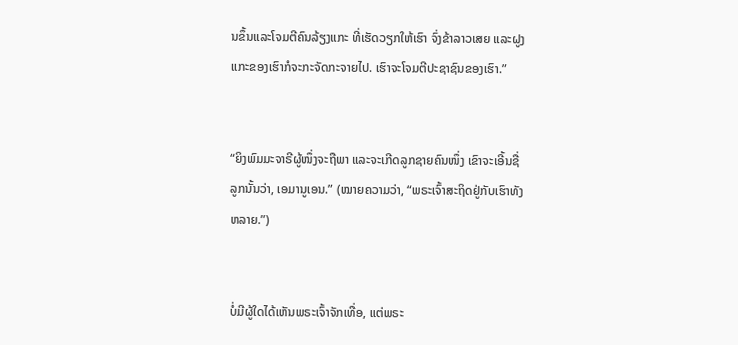ນຂຶ້ນແລະໂຈມຕີຄົນລ້ຽງແກະ ທີ່ເຮັດວຽກໃຫ້ເຮົາ ຈົ່ງຂ້າລາວເສຍ ແລະຝູງແກະຂອງເຮົາກໍຈະກະຈັດກະຈາຍໄປ. ເຮົາຈະໂຈມຕີປະຊາຊົນຂອງເຮົາ.”


“ຍິງພົມມະຈາຣີຜູ້ໜຶ່ງຈະຖືພາ ແລະຈະເກີດລູກຊາຍຄົນໜຶ່ງ ເຂົາຈະເອີ້ນຊື່ລູກນັ້ນວ່າ, ເອມານູເອນ.” (ໝາຍຄວາມວ່າ, “ພຣະເຈົ້າສະຖິດຢູ່ກັບເຮົາທັງຫລາຍ.”)


ບໍ່ມີຜູ້ໃດໄດ້ເຫັນພຣະເຈົ້າຈັກເທື່ອ, ແຕ່ພຣະ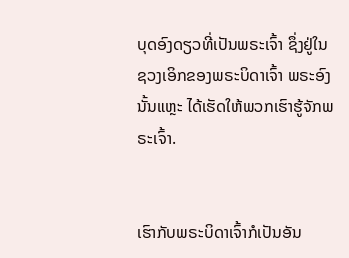ບຸດອົງດຽວທີ່ເປັນພຣະເຈົ້າ ຊຶ່ງຢູ່ໃນຊວງເອິກຂອງພຣະບິດາເຈົ້າ ພຣະອົງນັ້ນແຫຼະ ໄດ້ເຮັດໃຫ້ພວກເຮົາຮູ້ຈັກພຣະເຈົ້າ.


ເຮົາກັບພຣະບິດາເຈົ້າກໍເປັນອັນ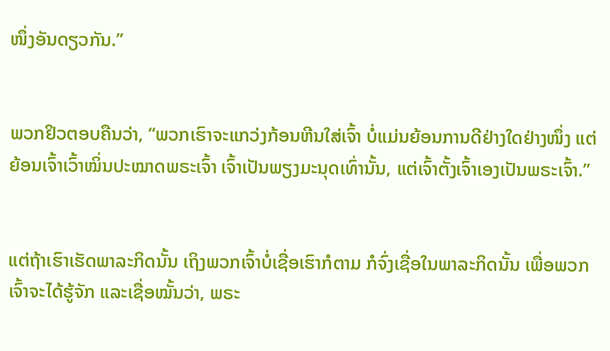ໜຶ່ງອັນດຽວກັນ.”


ພວກຢິວຕອບຄືນວ່າ, “ພວກເຮົາຈະແກວ່ງກ້ອນຫີນໃສ່ເຈົ້າ ບໍ່ແມ່ນຍ້ອນການດີຢ່າງໃດຢ່າງໜຶ່ງ ແຕ່ຍ້ອນເຈົ້າເວົ້າໝິ່ນປະໝາດພຣະເຈົ້າ ເຈົ້າເປັນພຽງມະນຸດເທົ່ານັ້ນ, ແຕ່ເຈົ້າຕັ້ງເຈົ້າເອງເປັນພຣະເຈົ້າ.”


ແຕ່ຖ້າເຮົາເຮັດພາລະກິດນັ້ນ ເຖິງພວກເຈົ້າບໍ່ເຊື່ອເຮົາກໍຕາມ ກໍຈົ່ງເຊື່ອໃນພາລະກິດນັ້ນ ເພື່ອພວກເຈົ້າຈະໄດ້ຮູ້ຈັກ ແລະເຊື່ອໝັ້ນວ່າ, ພຣະ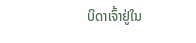ບິດາເຈົ້າຢູ່ໃນ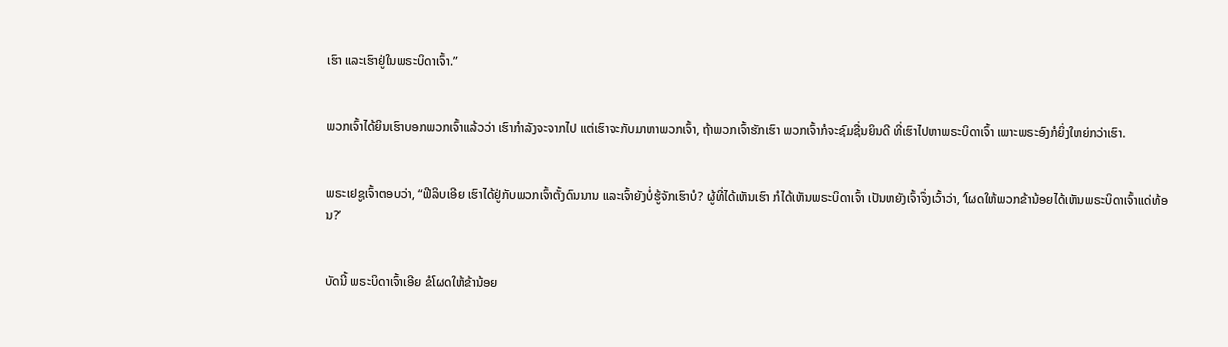ເຮົາ ແລະເຮົາຢູ່ໃນພຣະບິດາເຈົ້າ.”


ພວກເຈົ້າໄດ້ຍິນເຮົາບອກພວກເຈົ້າແລ້ວວ່າ ເຮົາກຳລັງຈະຈາກໄປ ແຕ່ເຮົາຈະກັບມາຫາພວກເຈົ້າ, ຖ້າພວກເຈົ້າຮັກເຮົາ ພວກເຈົ້າກໍຈະຊົມຊື່ນຍິນດີ ທີ່ເຮົາໄປຫາພຣະບິດາເຈົ້າ ເພາະພຣະອົງກໍຍິ່ງໃຫຍ່ກວ່າເຮົາ.


ພຣະເຢຊູເຈົ້າຕອບວ່າ, “ຟີລິບເອີຍ ເຮົາໄດ້ຢູ່ກັບພວກເຈົ້າຕັ້ງດົນນານ ແລະເຈົ້າຍັງບໍ່ຮູ້ຈັກເຮົາບໍ? ຜູ້ທີ່ໄດ້ເຫັນເຮົາ ກໍໄດ້ເຫັນພຣະບິດາເຈົ້າ ເປັນຫຍັງເຈົ້າຈຶ່ງເວົ້າວ່າ, ‘ໂຜດໃຫ້ພວກຂ້ານ້ອຍໄດ້ເຫັນພຣະບິດາເຈົ້າແດ່ທ້ອນ?’


ບັດນີ້ ພຣະບິດາເຈົ້າເອີຍ ຂໍໂຜດໃຫ້ຂ້ານ້ອຍ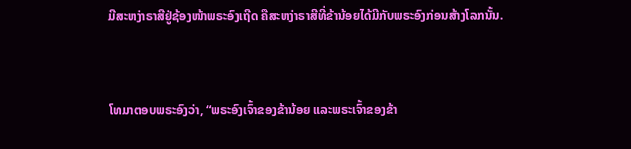ມີສະຫງ່າຣາສີຢູ່ຊ້ອງໜ້າພຣະອົງເຖີດ ຄືສະຫງ່າຣາສີທີ່ຂ້ານ້ອຍໄດ້ມີກັບພຣະອົງກ່ອນສ້າງໂລກນັ້ນ.


ໂທມາຕອບພຣະອົງວ່າ, “ພຣະອົງເຈົ້າຂອງຂ້ານ້ອຍ ແລະພຣະເຈົ້າຂອງຂ້າ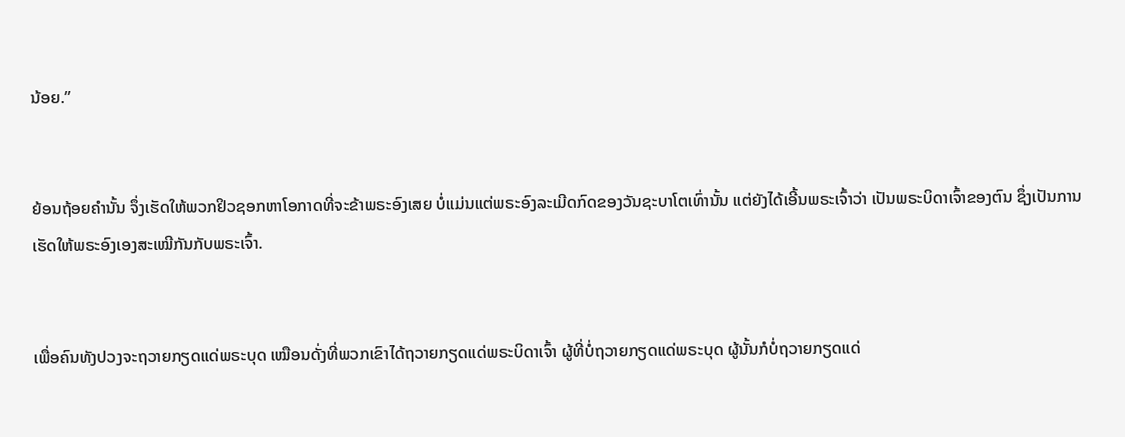ນ້ອຍ.”


ຍ້ອນຖ້ອຍຄຳນັ້ນ ຈຶ່ງເຮັດໃຫ້ພວກຢິວຊອກຫາໂອກາດທີ່ຈະຂ້າພຣະອົງເສຍ ບໍ່ແມ່ນແຕ່ພຣະອົງລະເມີດກົດຂອງວັນຊະບາໂຕເທົ່ານັ້ນ ແຕ່ຍັງໄດ້ເອີ້ນພຣະເຈົ້າວ່າ ເປັນພຣະບິດາເຈົ້າຂອງຕົນ ຊຶ່ງເປັນການເຮັດໃຫ້ພຣະອົງເອງສະເໝີກັນກັບພຣະເຈົ້າ.


ເພື່ອຄົນທັງປວງຈະຖວາຍກຽດແດ່ພຣະບຸດ ເໝືອນດັ່ງທີ່ພວກເຂົາໄດ້ຖວາຍກຽດແດ່ພຣະບິດາເຈົ້າ ຜູ້ທີ່ບໍ່ຖວາຍກຽດແດ່ພຣະບຸດ ຜູ້ນັ້ນກໍບໍ່ຖວາຍກຽດແດ່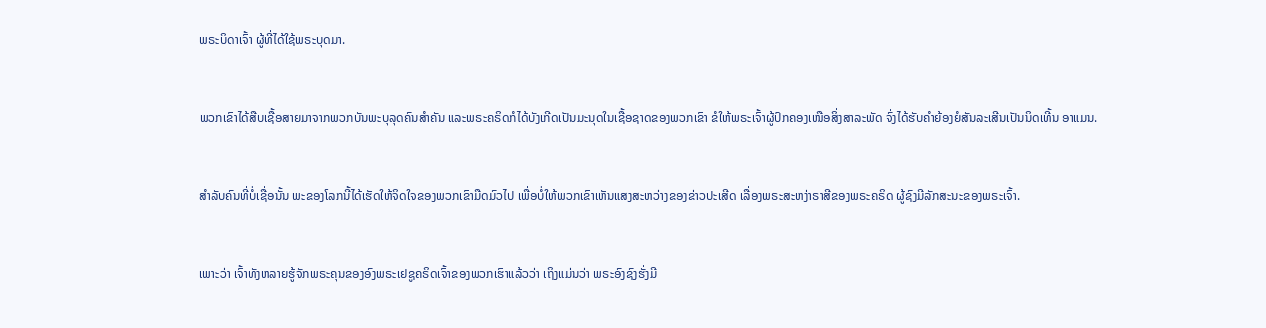ພຣະບິດາເຈົ້າ ຜູ້ທີ່ໄດ້ໃຊ້ພຣະບຸດມາ.


ພວກເຂົາໄດ້ສືບເຊື້ອສາຍມາຈາກພວກບັນພະບຸລຸດຄົນສຳຄັນ ແລະພຣະຄຣິດກໍໄດ້ບັງເກີດເປັນມະນຸດໃນເຊື້ອຊາດຂອງພວກເຂົາ ຂໍໃຫ້ພຣະເຈົ້າຜູ້ປົກຄອງເໜືອສິ່ງສາລະພັດ ຈົ່ງໄດ້ຮັບຄຳຍ້ອງຍໍສັນລະເສີນເປັນນິດເທີ້ນ ອາແມນ.


ສຳລັບຄົນທີ່ບໍ່ເຊື່ອນັ້ນ ພະຂອງໂລກນີ້ໄດ້ເຮັດໃຫ້ຈິດໃຈຂອງພວກເຂົາມືດມົວໄປ ເພື່ອບໍ່ໃຫ້ພວກເຂົາເຫັນແສງສະຫວ່າງຂອງຂ່າວປະເສີດ ເລື່ອງພຣະສະຫງ່າຣາສີຂອງພຣະຄຣິດ ຜູ້ຊົງມີລັກສະນະຂອງພຣະເຈົ້າ.


ເພາະວ່າ ເຈົ້າທັງຫລາຍຮູ້ຈັກພຣະຄຸນຂອງອົງພຣະເຢຊູຄຣິດເຈົ້າຂອງພວກເຮົາແລ້ວວ່າ ເຖິງແມ່ນວ່າ ພຣະອົງຊົງຮັ່ງມີ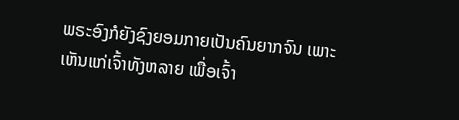ພຣະອົງກໍຍັງຊົງຍອມກາຍເປັນຄົນຍາກຈົນ ເພາະເຫັນແກ່ເຈົ້າທັງຫລາຍ ເພື່ອເຈົ້າ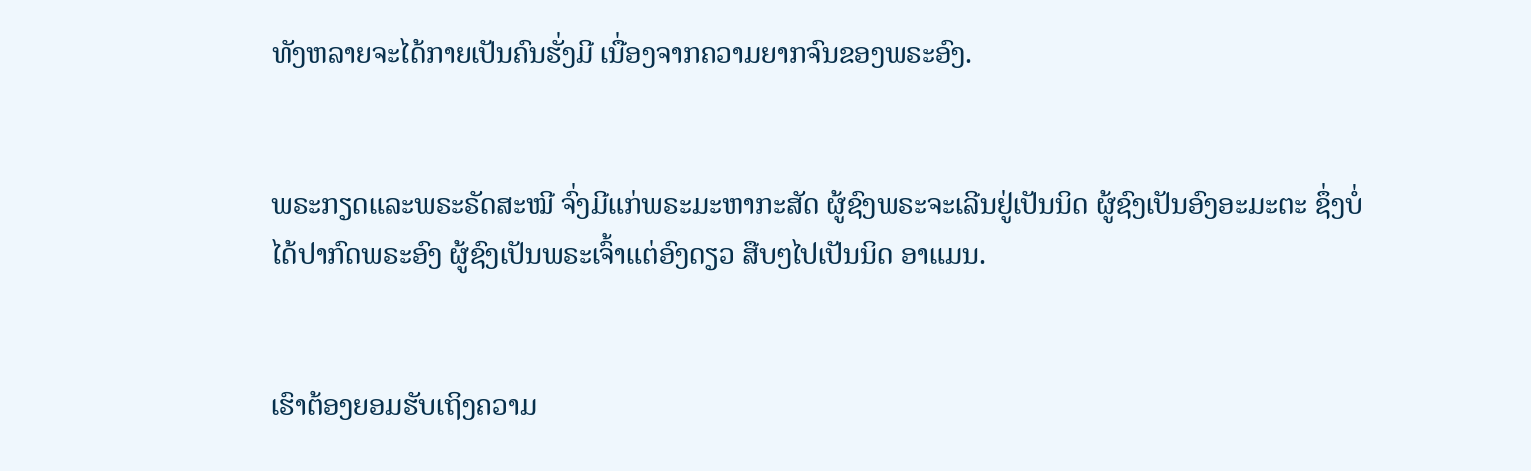ທັງຫລາຍຈະໄດ້ກາຍເປັນຄົນຮັ່ງມີ ເນື່ອງຈາກຄວາມຍາກຈົນຂອງພຣະອົງ.


ພຣະກຽດແລະພຣະຣັດສະໝີ ຈົ່ງມີແກ່ພຣະມະຫາກະສັດ ຜູ້ຊົງພຣະຈະເລີນຢູ່ເປັນນິດ ຜູ້ຊົງເປັນອົງອະມະຕະ ຊຶ່ງບໍ່ໄດ້ປາກົດພຣະອົງ ຜູ້ຊົງເປັນພຣະເຈົ້າແຕ່ອົງດຽວ ສືບໆໄປເປັນນິດ ອາແມນ.


ເຮົາຕ້ອງຍອມຮັບເຖິງຄວາມ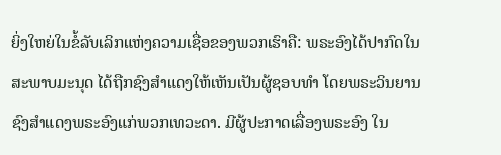ຍິ່ງໃຫຍ່ໃນຂໍ້ລັບເລິກແຫ່ງຄວາມເຊື່ອຂອງພວກເຮົາຄື: ພຣະອົງໄດ້ປາກົດໃນສະພາບມະນຸດ ໄດ້ຖືກຊົງສຳແດງໃຫ້ເຫັນເປັນຜູ້ຊອບທຳ ໂດຍພຣະວິນຍານ ຊົງສຳແດງພຣະອົງແກ່ພວກເທວະດາ. ມີຜູ້ປະກາດເລື່ອງພຣະອົງ ໃນ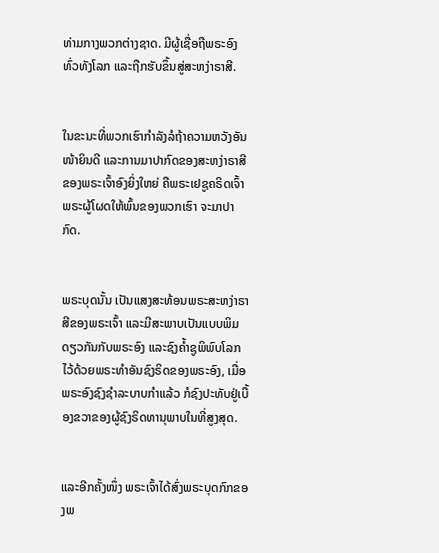ທ່າມກາງພວກຕ່າງຊາດ. ມີຜູ້ເຊື່ອຖືພຣະອົງທົ່ວທັງໂລກ ແລະຖືກຮັບຂຶ້ນສູ່ສະຫງ່າຣາສີ.


ໃນຂະນະທີ່ພວກເຮົາກຳລັງລໍຖ້າຄວາມຫວັງອັນໜ້າຍິນດີ ແລະການມາປາກົດຂອງສະຫງ່າຣາສີຂອງພຣະເຈົ້າອົງຍິ່ງໃຫຍ່ ຄືພຣະເຢຊູຄຣິດເຈົ້າ ພຣະຜູ້ໂຜດໃຫ້ພົ້ນຂອງພວກເຮົາ ຈະມາປາກົດ.


ພຣະບຸດນັ້ນ ເປັນແສງສະທ້ອນພຣະສະຫງ່າຣາສີຂອງພຣະເຈົ້າ ແລະມີສະພາບເປັນແບບພິມດຽວກັນກັບພຣະອົງ ແລະຊົງຄໍ້າຊູພິພົບໂລກໄວ້ດ້ວຍພຣະທຳອັນຊົງຣິດຂອງພຣະອົງ, ເມື່ອພຣະອົງຊົງຊຳລະບາບກຳແລ້ວ ກໍຊົງປະທັບຢູ່ເບື້ອງຂວາຂອງຜູ້ຊົງຣິດທານຸພາບໃນທີ່ສູງສຸດ.


ແລະອີກຄັ້ງໜຶ່ງ ພຣະເຈົ້າໄດ້ສົ່ງພຣະບຸດກົກຂອງພ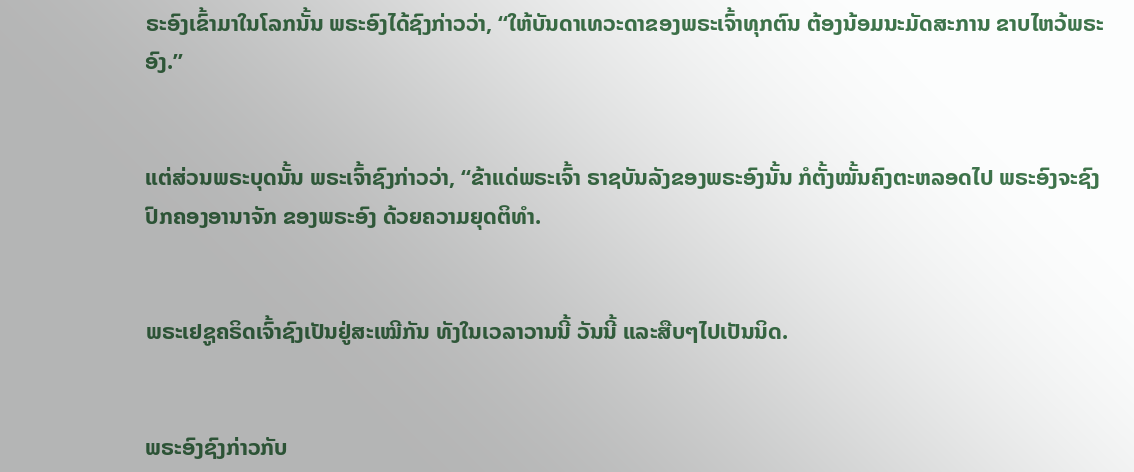ຣະອົງເຂົ້າມາໃນໂລກນັ້ນ ພຣະອົງໄດ້ຊົງກ່າວວ່າ, “ໃຫ້ບັນດາເທວະດາຂອງພຣະເຈົ້າທຸກຕົນ ຕ້ອງນ້ອມນະມັດສະການ ຂາບໄຫວ້ພຣະອົງ.”


ແຕ່ສ່ວນພຣະບຸດນັ້ນ ພຣະເຈົ້າຊົງກ່າວວ່າ, “ຂ້າແດ່ພຣະເຈົ້າ ຣາຊບັນລັງຂອງພຣະອົງນັ້ນ ກໍຕັ້ງໝັ້ນຄົງຕະຫລອດໄປ ພຣະອົງຈະຊົງປົກຄອງອານາຈັກ ຂອງພຣະອົງ ດ້ວຍຄວາມຍຸດຕິທຳ.


ພຣະເຢຊູຄຣິດເຈົ້າຊົງເປັນຢູ່ສະເໝີກັນ ທັງໃນເວລາວານນີ້ ວັນນີ້ ແລະສືບໆໄປເປັນນິດ.


ພຣະອົງຊົງກ່າວກັບ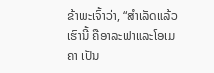ຂ້າພະເຈົ້າວ່າ, “ສຳເລັດແລ້ວ ເຮົານີ້ ຄືອາລະຟາແລະໂອເມຄາ ເປັນ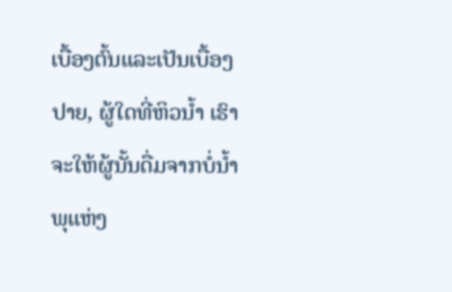ເບື້ອງຕົ້ນແລະເປັນເບື້ອງປາຍ, ຜູ້ໃດທີ່ຫິວນໍ້າ ເຮົາຈະໃຫ້ຜູ້ນັ້ນດື່ມຈາກບໍ່ນໍ້າພຸແຫ່ງ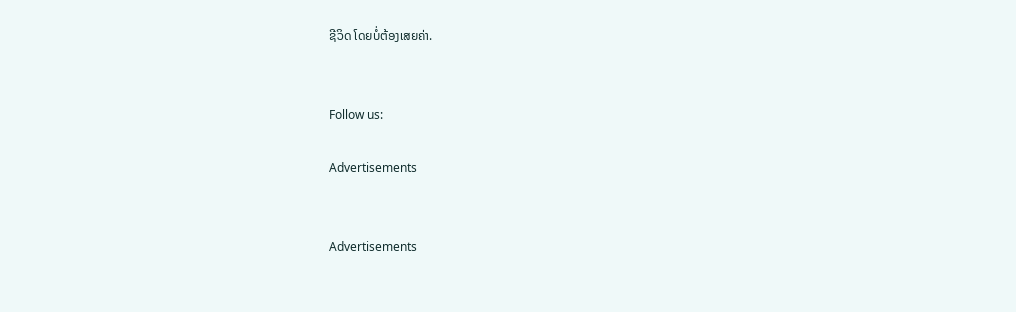ຊີວິດ ໂດຍບໍ່ຕ້ອງເສຍຄ່າ.


Follow us:

Advertisements


Advertisements